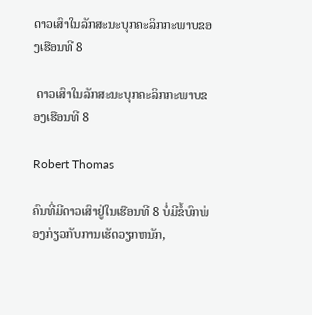ດາວເສົາໃນລັກສະນະບຸກຄະລິກກະພາບຂອງເຮືອນທີ 8

 ດາວເສົາໃນລັກສະນະບຸກຄະລິກກະພາບຂອງເຮືອນທີ 8

Robert Thomas

ຄົນທີ່ມີດາວເສົາຢູ່ໃນເຮືອນທີ 8 ບໍ່ມີຂໍ້ບົກພ່ອງກ່ຽວກັບການເຮັດວຽກຫນັກ,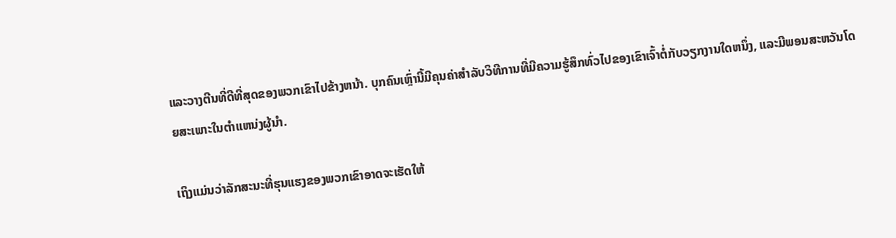ແລະວາງຕີນທີ່ດີທີ່ສຸດຂອງພວກເຂົາໄປຂ້າງຫນ້າ. ບຸກຄົນເຫຼົ່ານີ້ມີຄຸນຄ່າສໍາລັບວິທີການທີ່ມີຄວາມຮູ້ສຶກທົ່ວໄປຂອງເຂົາເຈົ້າຕໍ່ກັບວຽກງານໃດຫນຶ່ງ, ແລະມີພອນສະຫວັນໂດຍສະເພາະໃນຕໍາແຫນ່ງຜູ້ນໍາ.

ເຖິງແມ່ນວ່າລັກສະນະທີ່ຮຸນແຮງຂອງພວກເຂົາອາດຈະເຮັດໃຫ້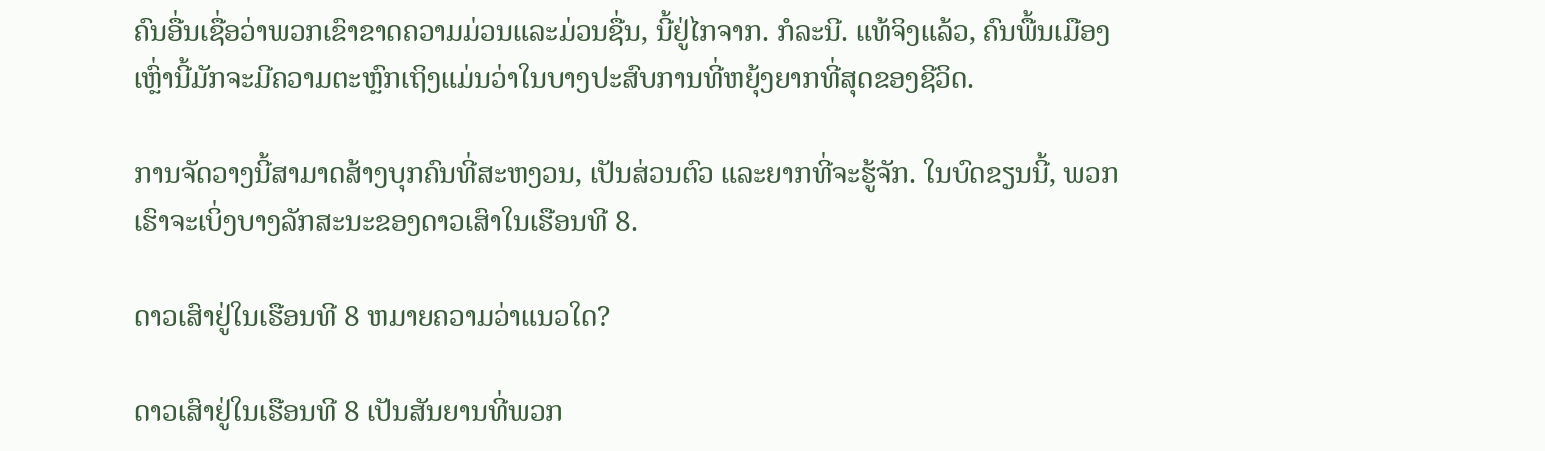ຄົນອື່ນເຊື່ອວ່າພວກເຂົາຂາດຄວາມມ່ວນແລະມ່ວນຊື່ນ, ນີ້ຢູ່ໄກຈາກ. ກໍລະນີ. ແທ້ຈິງແລ້ວ, ຄົນພື້ນເມືອງເຫຼົ່ານີ້ມັກຈະມີຄວາມຕະຫຼົກເຖິງແມ່ນວ່າໃນບາງປະສົບການທີ່ຫຍຸ້ງຍາກທີ່ສຸດຂອງຊີວິດ.

ການຈັດວາງນີ້ສາມາດສ້າງບຸກຄົນທີ່ສະຫງວນ, ເປັນສ່ວນຕົວ ແລະຍາກທີ່ຈະຮູ້ຈັກ. ໃນບົດຂຽນນີ້, ພວກເຮົາຈະເບິ່ງບາງລັກສະນະຂອງດາວເສົາໃນເຮືອນທີ 8.

ດາວເສົາຢູ່ໃນເຮືອນທີ 8 ຫມາຍຄວາມວ່າແນວໃດ?

ດາວເສົາຢູ່ໃນເຮືອນທີ 8 ເປັນສັນຍານທີ່ພວກ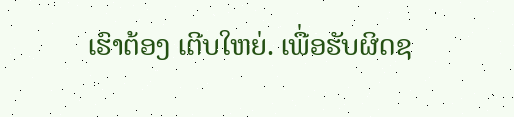ເຮົາຕ້ອງ ເຕີບໃຫຍ່. ເພື່ອຮັບຜິດຊ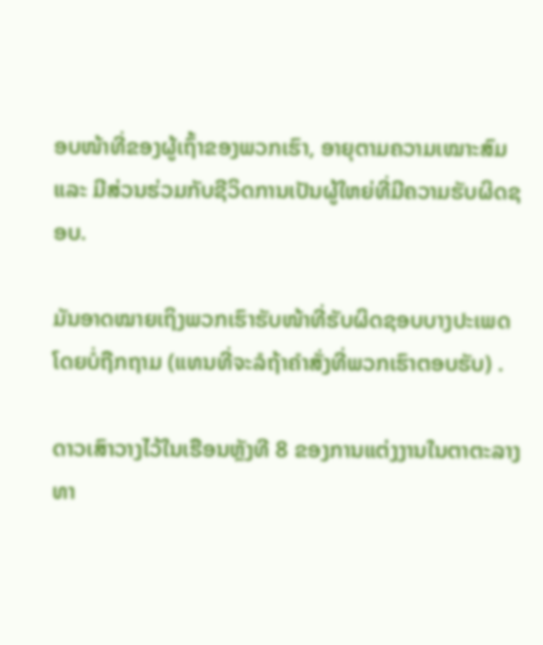ອບໜ້າທີ່ຂອງຜູ້ເຖົ້າຂອງພວກເຮົາ, ອາຍຸຕາມຄວາມເໝາະສົມ ແລະ ມີສ່ວນຮ່ວມກັບຊີວິດການເປັນຜູ້ໃຫຍ່ທີ່ມີຄວາມຮັບຜິດຊອບ.

ມັນອາດໝາຍເຖິງພວກເຮົາຮັບໜ້າທີ່ຮັບຜິດຊອບບາງປະເພດໂດຍບໍ່ຖືກຖາມ (ແທນທີ່ຈະລໍຖ້າຄຳສັ່ງທີ່ພວກເຮົາຕອບຮັບ) .

ດາວເສົາວາງໄວ້ໃນເຮືອນຫຼັງທີ 8 ຂອງການແຕ່ງງານໃນຕາຕະລາງທາ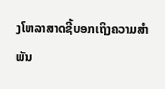ງໂຫລາສາດຊີ້ບອກເຖິງຄວາມສຳພັນ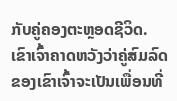ກັບຄູ່ຄອງຕະຫຼອດຊີວິດ. ເຂົາເຈົ້າຄາດຫວັງວ່າຄູ່ສົມລົດຂອງເຂົາເຈົ້າຈະເປັນເພື່ອນທີ່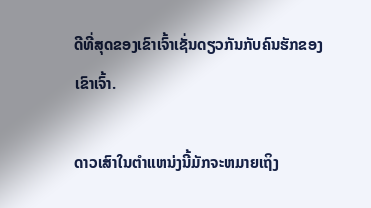ດີທີ່ສຸດຂອງເຂົາເຈົ້າເຊັ່ນດຽວກັນກັບຄົນຮັກຂອງເຂົາເຈົ້າ.

ດາວເສົາໃນຕໍາແຫນ່ງນີ້ມັກຈະຫມາຍເຖິງ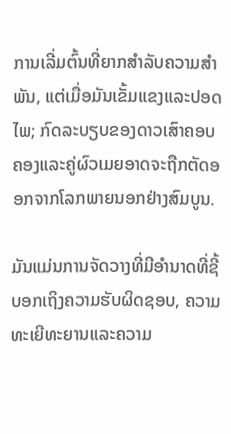ການເລີ່ມຕົ້ນທີ່ຍາກສໍາລັບຄວາມສໍາພັນ, ແຕ່ເມື່ອມັນເຂັ້ມແຂງແລະປອດໄພ; ກົດລະບຽບຂອງດາວເສົາຄອບຄອງແລະຄູ່ຜົວເມຍອາດຈະຖືກຕັດອອກຈາກໂລກພາຍນອກຢ່າງສົມບູນ.

ມັນແມ່ນການຈັດວາງທີ່ມີອໍານາດທີ່ຊີ້ບອກເຖິງຄວາມຮັບຜິດຊອບ, ຄວາມທະເຍີທະຍານແລະຄວາມ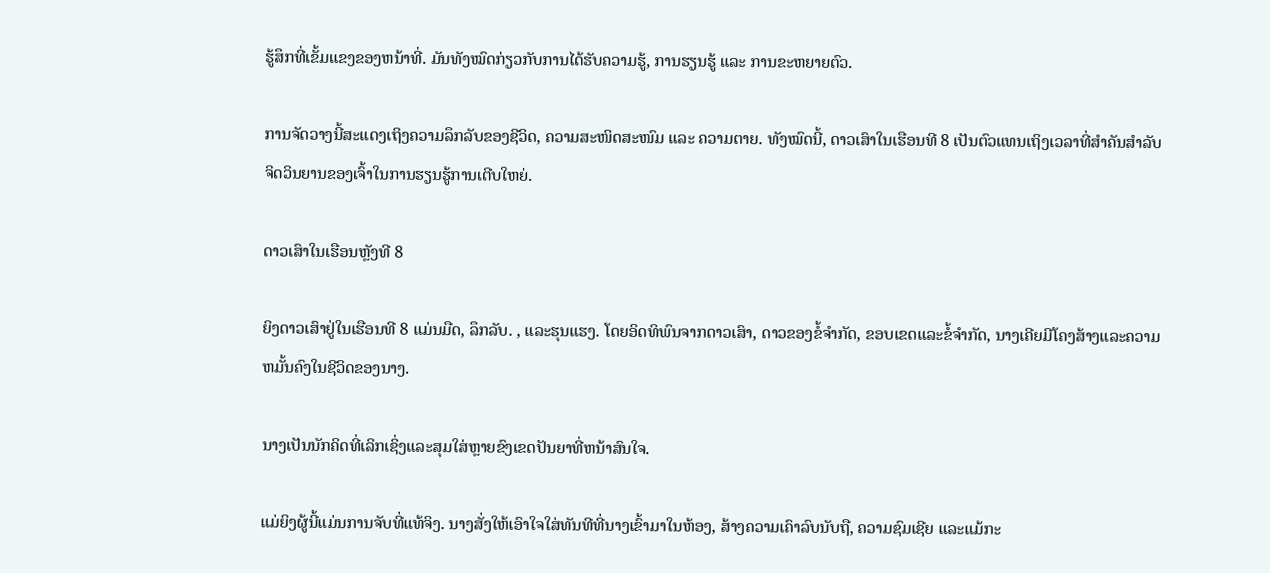ຮູ້ສຶກທີ່ເຂັ້ມແຂງຂອງຫນ້າທີ່. ມັນທັງໝົດກ່ຽວກັບການໄດ້ຮັບຄວາມຮູ້, ການຮຽນຮູ້ ແລະ ການຂະຫຍາຍຕົວ.

ການຈັດວາງນີ້ສະແດງເຖິງຄວາມລຶກລັບຂອງຊີວິດ, ຄວາມສະໜິດສະໜົມ ແລະ ຄວາມຕາຍ. ທັງໝົດນີ້, ດາວເສົາໃນເຮືອນທີ 8 ເປັນຕົວແທນເຖິງເວລາທີ່ສຳຄັນສຳລັບຈິດວິນຍານຂອງເຈົ້າໃນການຮຽນຮູ້ການເຕີບໃຫຍ່.

ດາວເສົາໃນເຮືອນຫຼັງທີ 8

ຍິງດາວເສົາຢູ່ໃນເຮືອນທີ 8 ແມ່ນມືດ, ລຶກລັບ. , ແລະຮຸນແຮງ. ໂດຍອິດທິພົນຈາກດາວເສົາ, ດາວຂອງຂໍ້ຈໍາກັດ, ຂອບເຂດແລະຂໍ້ຈໍາກັດ, ນາງເຄີຍມີໂຄງສ້າງແລະຄວາມຫມັ້ນຄົງໃນຊີວິດຂອງນາງ.

ນາງເປັນນັກຄິດທີ່ເລິກເຊິ່ງແລະສຸມໃສ່ຫຼາຍຂົງເຂດປັນຍາທີ່ຫນ້າສົນໃຈ.

ແມ່ຍິງຜູ້ນີ້ແມ່ນການຈັບທີ່ແທ້ຈິງ. ນາງສັ່ງໃຫ້ເອົາໃຈໃສ່ທັນທີທີ່ນາງເຂົ້າມາໃນຫ້ອງ, ສ້າງຄວາມເຄົາລົບນັບຖື, ຄວາມຊົມເຊີຍ ແລະແມ້ກະ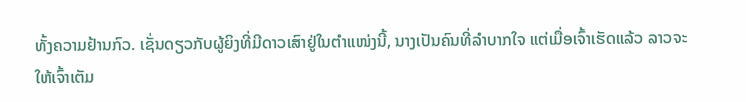ທັ້ງຄວາມຢ້ານກົວ. ເຊັ່ນດຽວກັບຜູ້ຍິງທີ່ມີດາວເສົາຢູ່ໃນຕຳແໜ່ງນີ້, ນາງເປັນຄົນທີ່ລຳບາກໃຈ ແຕ່ເມື່ອເຈົ້າເຮັດແລ້ວ ລາວຈະໃຫ້ເຈົ້າເຕັມ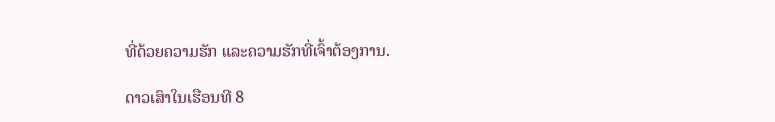ທີ່ດ້ວຍຄວາມຮັກ ແລະຄວາມຮັກທີ່ເຈົ້າຕ້ອງການ.

ດາວເສົາໃນເຮືອນທີ 8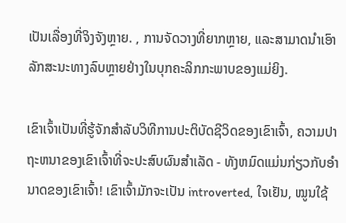ເປັນເລື່ອງທີ່ຈິງຈັງຫຼາຍ. , ການຈັດວາງທີ່ຍາກຫຼາຍ, ແລະສາມາດນໍາເອົາລັກສະນະທາງລົບຫຼາຍຢ່າງໃນບຸກຄະລິກກະພາບຂອງແມ່ຍິງ.

ເຂົາເຈົ້າເປັນທີ່ຮູ້ຈັກສໍາລັບວິທີການປະຕິບັດຊີວິດຂອງເຂົາເຈົ້າ, ຄວາມປາຖະຫນາຂອງເຂົາເຈົ້າທີ່ຈະປະສົບຜົນສໍາເລັດ - ທັງຫມົດແມ່ນກ່ຽວກັບອໍານາດຂອງເຂົາເຈົ້າ! ເຂົາເຈົ້າມັກຈະເປັນ introverted, ໃຈເຢັນ, ໝູນໃຊ້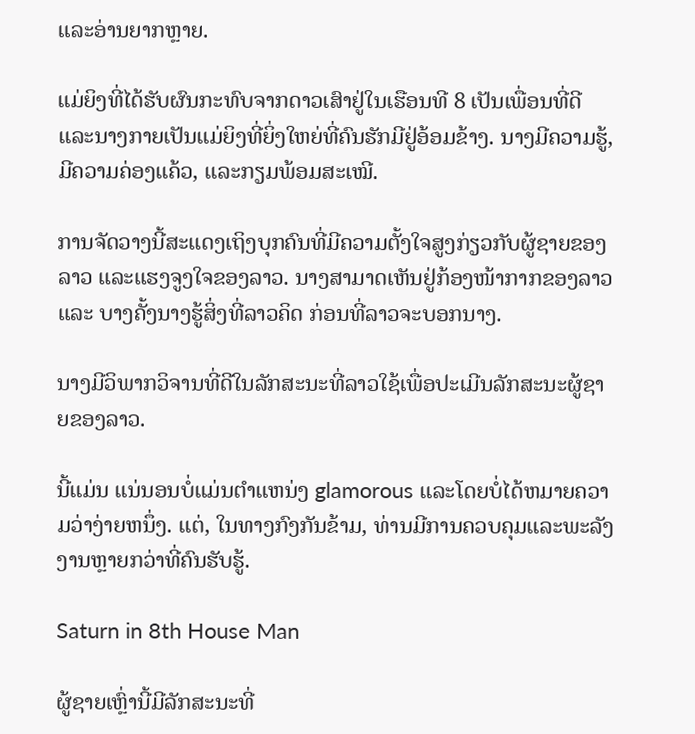ແລະອ່ານຍາກຫຼາຍ.

ແມ່ຍິງທີ່ໄດ້ຮັບຜົນກະທົບຈາກດາວເສົາຢູ່ໃນເຮືອນທີ 8 ເປັນເພື່ອນທີ່ດີແລະນາງກາຍເປັນແມ່ຍິງທີ່ຍິ່ງໃຫຍ່ທີ່ຄົນຮັກມີຢູ່ອ້ອມຂ້າງ. ນາງມີຄວາມຮູ້, ມີຄວາມຄ່ອງແຄ້ວ, ແລະກຽມພ້ອມສະເໝີ.

ການຈັດວາງນີ້ສະແດງເຖິງບຸກຄົນທີ່ມີຄວາມຕັ້ງໃຈສູງກ່ຽວກັບຜູ້ຊາຍຂອງລາວ ແລະແຮງຈູງໃຈຂອງລາວ. ນາງສາມາດເຫັນຢູ່ກ້ອງໜ້າກາກຂອງລາວ ແລະ ບາງຄັ້ງນາງຮູ້ສິ່ງທີ່ລາວຄິດ ກ່ອນທີ່ລາວຈະບອກນາງ.

ນາງມີວິພາກວິຈານທີ່ດີໃນລັກສະນະທີ່ລາວໃຊ້ເພື່ອປະເມີນລັກສະນະຜູ້ຊາຍຂອງລາວ.

ນີ້ແມ່ນ ແນ່ນອນບໍ່ແມ່ນຕໍາແຫນ່ງ glamorous ແລະໂດຍບໍ່ໄດ້ຫມາຍຄວາມວ່າງ່າຍຫນຶ່ງ. ແຕ່, ໃນທາງກົງກັນຂ້າມ, ທ່ານມີການຄວບຄຸມແລະພະລັງງານຫຼາຍກວ່າທີ່ຄົນຮັບຮູ້.

Saturn in 8th House Man

ຜູ້ຊາຍເຫຼົ່ານີ້ມີລັກສະນະທີ່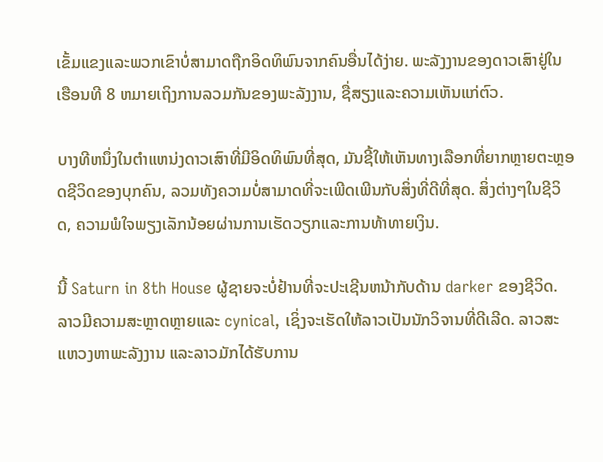ເຂັ້ມແຂງແລະພວກເຂົາບໍ່ສາມາດຖືກອິດທິພົນຈາກຄົນອື່ນໄດ້ງ່າຍ. ພະລັງງານຂອງດາວເສົາຢູ່ໃນເຮືອນທີ 8 ຫມາຍເຖິງການລວມກັນຂອງພະລັງງານ, ຊື່ສຽງແລະຄວາມເຫັນແກ່ຕົວ.

ບາງທີຫນຶ່ງໃນຕໍາແຫນ່ງດາວເສົາທີ່ມີອິດທິພົນທີ່ສຸດ, ມັນຊີ້ໃຫ້ເຫັນທາງເລືອກທີ່ຍາກຫຼາຍຕະຫຼອດຊີວິດຂອງບຸກຄົນ, ລວມທັງຄວາມບໍ່ສາມາດທີ່ຈະເພີດເພີນກັບສິ່ງທີ່ດີທີ່ສຸດ. ສິ່ງຕ່າງໆໃນຊີວິດ, ຄວາມພໍໃຈພຽງເລັກນ້ອຍຜ່ານການເຮັດວຽກແລະການທ້າທາຍເງິນ.

ນີ້ Saturn in 8th House ຜູ້ຊາຍຈະບໍ່ຢ້ານທີ່ຈະປະເຊີນຫນ້າກັບດ້ານ darker ຂອງຊີວິດ. ລາວມີຄວາມສະຫຼາດຫຼາຍແລະ cynical, ເຊິ່ງຈະເຮັດໃຫ້ລາວເປັນນັກວິຈານທີ່ດີເລີດ. ລາວສະແຫວງຫາພະລັງງານ ແລະລາວມັກໄດ້ຮັບການ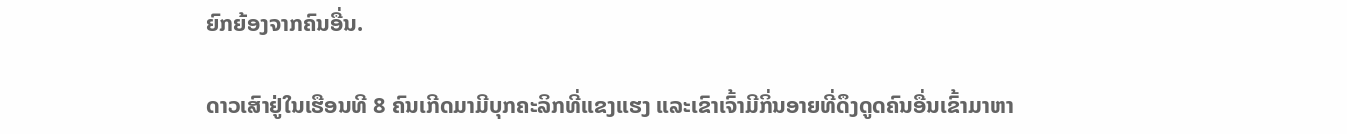ຍົກຍ້ອງຈາກຄົນອື່ນ.

ດາວເສົາຢູ່ໃນເຮືອນທີ 8 ຄົນເກີດມາມີບຸກຄະລິກທີ່ແຂງແຮງ ແລະເຂົາເຈົ້າມີກິ່ນອາຍທີ່ດຶງດູດຄົນອື່ນເຂົ້າມາຫາ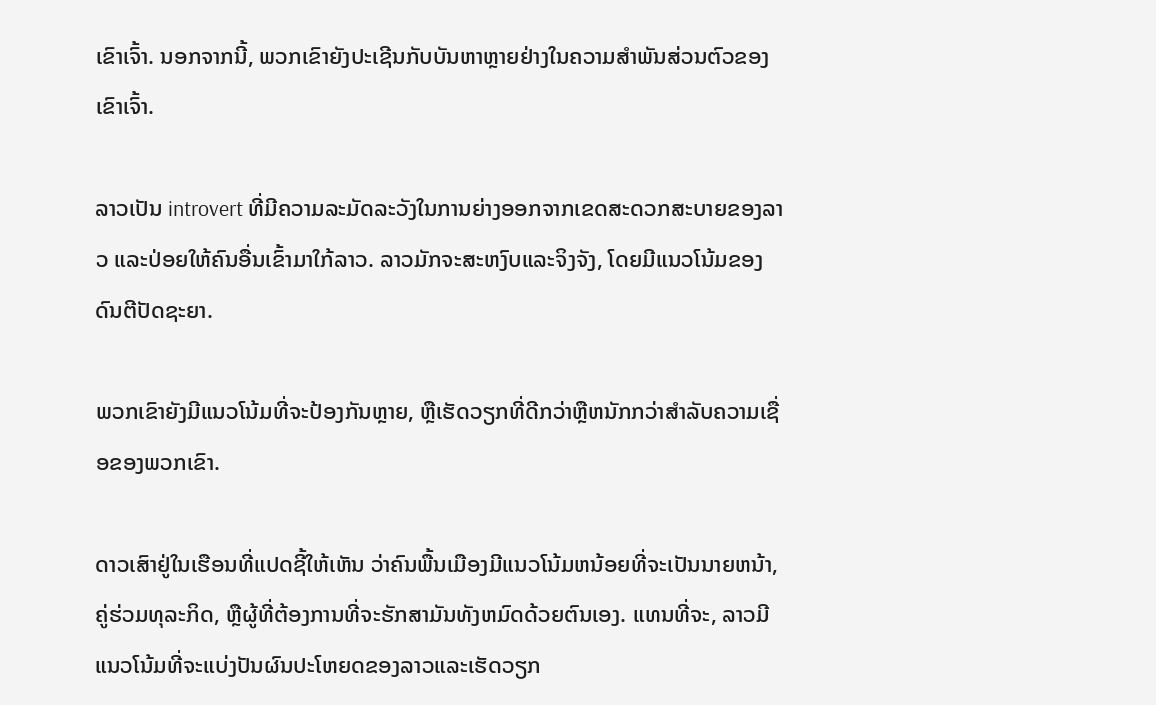ເຂົາເຈົ້າ. ນອກຈາກນີ້, ພວກເຂົາຍັງປະເຊີນກັບບັນຫາຫຼາຍຢ່າງໃນຄວາມສຳພັນສ່ວນຕົວຂອງເຂົາເຈົ້າ.

ລາວເປັນ introvert ທີ່ມີຄວາມລະມັດລະວັງໃນການຍ່າງອອກຈາກເຂດສະດວກສະບາຍຂອງລາວ ແລະປ່ອຍໃຫ້ຄົນອື່ນເຂົ້າມາໃກ້ລາວ. ລາວມັກຈະສະຫງົບແລະຈິງຈັງ, ໂດຍມີແນວໂນ້ມຂອງດົນຕີປັດຊະຍາ.

ພວກເຂົາຍັງມີແນວໂນ້ມທີ່ຈະປ້ອງກັນຫຼາຍ, ຫຼືເຮັດວຽກທີ່ດີກວ່າຫຼືຫນັກກວ່າສໍາລັບຄວາມເຊື່ອຂອງພວກເຂົາ.

ດາວເສົາຢູ່ໃນເຮືອນທີ່ແປດຊີ້ໃຫ້ເຫັນ ວ່າຄົນພື້ນເມືອງມີແນວໂນ້ມຫນ້ອຍທີ່ຈະເປັນນາຍຫນ້າ, ຄູ່ຮ່ວມທຸລະກິດ, ຫຼືຜູ້ທີ່ຕ້ອງການທີ່ຈະຮັກສາມັນທັງຫມົດດ້ວຍຕົນເອງ. ແທນທີ່ຈະ, ລາວມີແນວໂນ້ມທີ່ຈະແບ່ງປັນຜົນປະໂຫຍດຂອງລາວແລະເຮັດວຽກ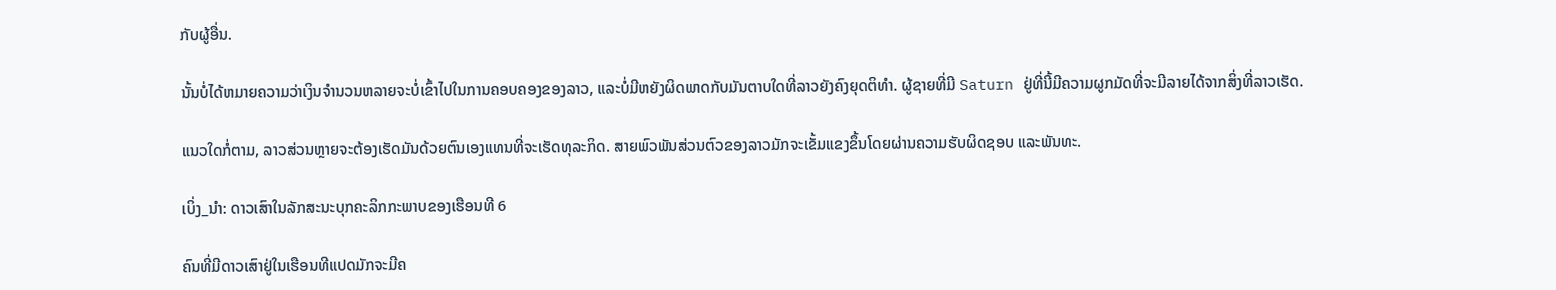ກັບຜູ້ອື່ນ.

ນັ້ນບໍ່ໄດ້ຫມາຍຄວາມວ່າເງິນຈໍານວນຫລາຍຈະບໍ່ເຂົ້າໄປໃນການຄອບຄອງຂອງລາວ, ແລະບໍ່ມີຫຍັງຜິດພາດກັບມັນຕາບໃດທີ່ລາວຍັງຄົງຍຸດຕິທໍາ. ຜູ້ຊາຍທີ່ມີ Saturn ຢູ່ທີ່ນີ້ມີຄວາມຜູກມັດທີ່ຈະມີລາຍໄດ້ຈາກສິ່ງທີ່ລາວເຮັດ.

ແນວໃດກໍ່ຕາມ, ລາວສ່ວນຫຼາຍຈະຕ້ອງເຮັດມັນດ້ວຍຕົນເອງແທນທີ່ຈະເຮັດທຸລະກິດ. ສາຍພົວພັນສ່ວນຕົວຂອງລາວມັກຈະເຂັ້ມແຂງຂຶ້ນໂດຍຜ່ານຄວາມຮັບຜິດຊອບ ແລະພັນທະ.

ເບິ່ງ_ນຳ: ດາວເສົາໃນລັກສະນະບຸກຄະລິກກະພາບຂອງເຮືອນທີ 6

ຄົນທີ່ມີດາວເສົາຢູ່ໃນເຮືອນທີແປດມັກຈະມີຄ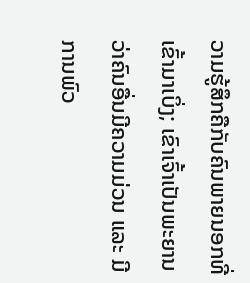ວາມຮູ້ສຶກຄືກັບຄົນພາຍນອກທີ່ເຂົ້າມາເບິ່ງ; ເຂົາເຈົ້າເປັນພະຍານວ່າຄົນອື່ນມີຄວາມມ່ວນ ແລະ ມີການພົວ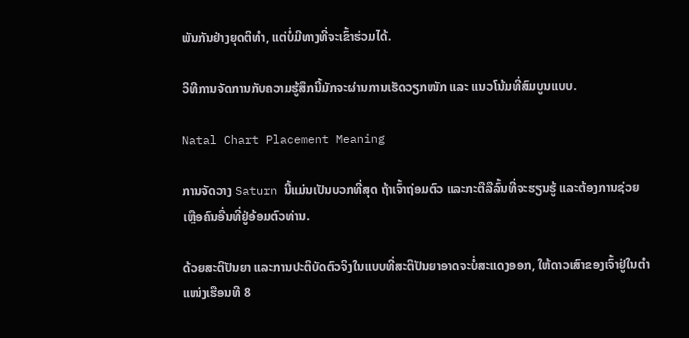ພັນກັນຢ່າງຍຸດຕິທຳ, ແຕ່ບໍ່ມີທາງທີ່ຈະເຂົ້າຮ່ວມໄດ້.

ວິທີການຈັດການກັບຄວາມຮູ້ສຶກນີ້ມັກຈະຜ່ານການເຮັດວຽກໜັກ ແລະ ແນວໂນ້ມທີ່ສົມບູນແບບ.

Natal Chart Placement Meaning

ການຈັດວາງ Saturn ນີ້ແມ່ນເປັນບວກທີ່ສຸດ ຖ້າເຈົ້າຖ່ອມຕົວ ແລະກະຕືລືລົ້ນທີ່ຈະຮຽນຮູ້ ແລະຕ້ອງການຊ່ວຍເຫຼືອຄົນອື່ນທີ່ຢູ່ອ້ອມຕົວທ່ານ.

ດ້ວຍສະຕິປັນຍາ ແລະການປະຕິບັດຕົວຈິງໃນແບບທີ່ສະຕິປັນຍາອາດຈະບໍ່ສະແດງອອກ, ໃຫ້ດາວເສົາຂອງເຈົ້າຢູ່ໃນຕໍາແໜ່ງເຮືອນທີ 8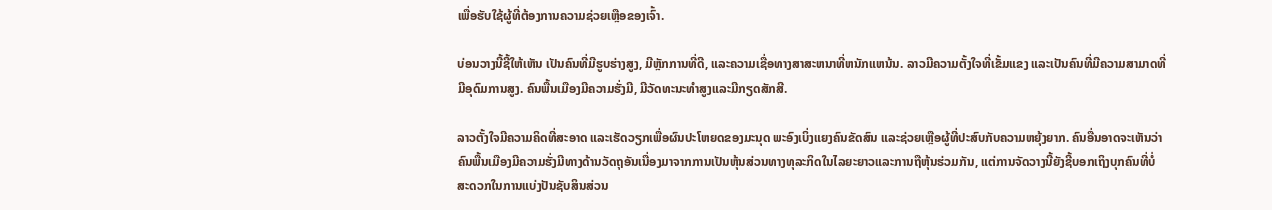ເພື່ອຮັບໃຊ້ຜູ້ທີ່ຕ້ອງການຄວາມຊ່ວຍເຫຼືອຂອງເຈົ້າ.

ບ່ອນວາງນີ້ຊີ້ໃຫ້ເຫັນ ເປັນຄົນທີ່ມີຮູບຮ່າງສູງ, ມີຫຼັກການທີ່ດີ, ແລະຄວາມເຊື່ອທາງສາສະຫນາທີ່ຫນັກແຫນ້ນ. ລາວມີຄວາມຕັ້ງໃຈທີ່ເຂັ້ມແຂງ ແລະເປັນຄົນທີ່ມີຄວາມສາມາດທີ່ມີອຸດົມການສູງ. ຄົນພື້ນເມືອງມີຄວາມຮັ່ງມີ, ມີວັດທະນະທໍາສູງແລະມີກຽດສັກສີ.

ລາວຕັ້ງໃຈມີຄວາມຄິດທີ່ສະອາດ ແລະເຮັດວຽກເພື່ອຜົນປະໂຫຍດຂອງມະນຸດ ພະອົງເບິ່ງແຍງຄົນຂັດສົນ ແລະຊ່ວຍເຫຼືອຜູ້ທີ່ປະສົບກັບຄວາມຫຍຸ້ງຍາກ. ຄົນອື່ນອາດຈະເຫັນວ່າຄົນພື້ນເມືອງມີຄວາມຮັ່ງມີທາງດ້ານວັດຖຸອັນເນື່ອງມາຈາກການເປັນຫຸ້ນສ່ວນທາງທຸລະກິດໃນໄລຍະຍາວແລະການຖືຫຸ້ນຮ່ວມກັນ, ແຕ່ການຈັດວາງນີ້ຍັງຊີ້ບອກເຖິງບຸກຄົນທີ່ບໍ່ສະດວກໃນການແບ່ງປັນຊັບສິນສ່ວນ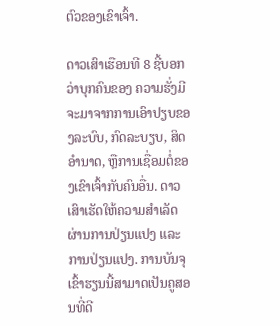ຕົວຂອງເຂົາເຈົ້າ.

ດາວເສົາເຮືອນທີ 8 ຊີ້ບອກວ່າບຸກຄົນຂອງ ຄວາມຮັ່ງມີຈະມາຈາກການເອົາປຽບຂອງລະບົບ, ກົດລະບຽບ, ສິດອໍານາດ, ຫຼືການເຊື່ອມຕໍ່ຂອງເຂົາເຈົ້າກັບຄົນອື່ນ. ດາວເສົາເຮັດໃຫ້ຄວາມສຳເລັດຜ່ານການປ່ຽນແປງ ແລະການປ່ຽນແປງ. ການບັນຈຸເຂົ້າຮຽນນີ້ສາມາດເປັນຄູສອນທີ່ດີ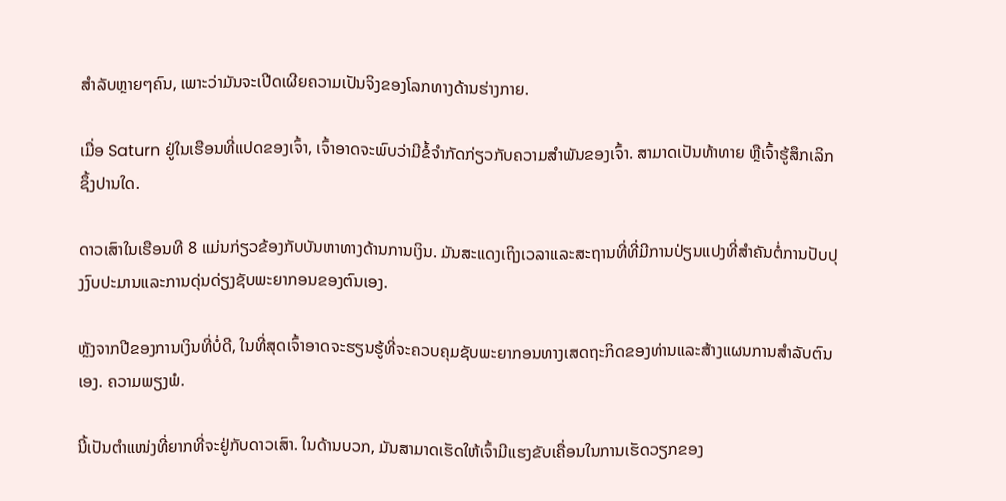ສໍາລັບຫຼາຍໆຄົນ, ເພາະວ່າມັນຈະເປີດເຜີຍຄວາມເປັນຈິງຂອງໂລກທາງດ້ານຮ່າງກາຍ.

ເມື່ອ Saturn ຢູ່ໃນເຮືອນທີ່ແປດຂອງເຈົ້າ, ເຈົ້າອາດຈະພົບວ່າມີຂໍ້ຈໍາກັດກ່ຽວກັບຄວາມສໍາພັນຂອງເຈົ້າ. ສາມາດເປັນທ້າທາຍ ຫຼືເຈົ້າຮູ້ສຶກເລິກຊຶ້ງປານໃດ.

ດາວເສົາໃນເຮືອນທີ 8 ແມ່ນກ່ຽວຂ້ອງກັບບັນຫາທາງດ້ານການເງິນ. ມັນສະແດງເຖິງເວລາແລະສະຖານທີ່ທີ່ມີການປ່ຽນແປງທີ່ສໍາຄັນຕໍ່ການປັບປຸງງົບປະມານແລະການດຸ່ນດ່ຽງຊັບພະຍາກອນຂອງຕົນເອງ.

ຫຼັງຈາກປີຂອງການເງິນທີ່ບໍ່ດີ, ໃນທີ່ສຸດເຈົ້າອາດຈະຮຽນຮູ້ທີ່ຈະຄວບຄຸມຊັບພະຍາກອນທາງເສດຖະກິດຂອງທ່ານແລະສ້າງແຜນການສໍາລັບຕົນເອງ. ຄວາມພຽງພໍ.

ນີ້ເປັນຕຳແໜ່ງທີ່ຍາກທີ່ຈະຢູ່ກັບດາວເສົາ. ໃນດ້ານບວກ, ມັນສາມາດເຮັດໃຫ້ເຈົ້າມີແຮງຂັບເຄື່ອນໃນການເຮັດວຽກຂອງ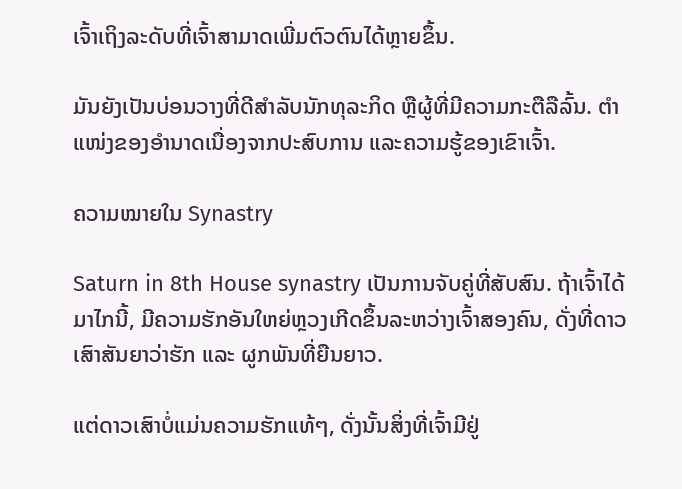ເຈົ້າເຖິງລະດັບທີ່ເຈົ້າສາມາດເພີ່ມຕົວຕົນໄດ້ຫຼາຍຂຶ້ນ.

ມັນຍັງເປັນບ່ອນວາງທີ່ດີສໍາລັບນັກທຸລະກິດ ຫຼືຜູ້ທີ່ມີຄວາມກະຕືລືລົ້ນ. ຕຳແໜ່ງຂອງອຳນາດເນື່ອງຈາກປະສົບການ ແລະຄວາມຮູ້ຂອງເຂົາເຈົ້າ.

ຄວາມໝາຍໃນ Synastry

Saturn in 8th House synastry ເປັນການຈັບຄູ່ທີ່ສັບສົນ. ຖ້າເຈົ້າໄດ້ມາໄກນີ້, ມີຄວາມຮັກອັນໃຫຍ່ຫຼວງເກີດຂຶ້ນລະຫວ່າງເຈົ້າສອງຄົນ, ດັ່ງທີ່ດາວເສົາສັນຍາວ່າຮັກ ແລະ ຜູກພັນທີ່ຍືນຍາວ.

ແຕ່ດາວເສົາບໍ່ແມ່ນຄວາມຮັກແທ້ໆ, ດັ່ງນັ້ນສິ່ງທີ່ເຈົ້າມີຢູ່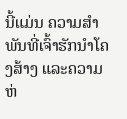ນີ້ແມ່ນ ຄວາມສຳພັນທີ່ເຈົ້າຮັກນຳໂຄງສ້າງ ແລະຄວາມຫ່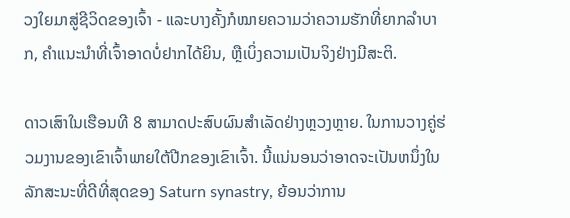ວງໃຍມາສູ່ຊີວິດຂອງເຈົ້າ - ແລະບາງຄັ້ງກໍໝາຍຄວາມວ່າຄວາມຮັກທີ່ຍາກລຳບາກ, ຄຳແນະນຳທີ່ເຈົ້າອາດບໍ່ຢາກໄດ້ຍິນ, ຫຼືເບິ່ງຄວາມເປັນຈິງຢ່າງມີສະຕິ.

ດາວເສົາໃນເຮືອນທີ 8 ສາມາດປະສົບຜົນສຳເລັດຢ່າງຫຼວງຫຼາຍ. ໃນການວາງຄູ່ຮ່ວມງານຂອງເຂົາເຈົ້າພາຍໃຕ້ປີກຂອງເຂົາເຈົ້າ. ນີ້ແນ່ນອນວ່າອາດຈະເປັນຫນຶ່ງໃນລັກສະນະທີ່ດີທີ່ສຸດຂອງ Saturn synastry, ຍ້ອນວ່າການ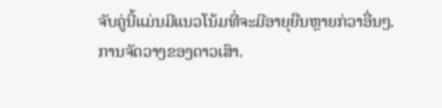ຈັບຄູ່ນີ້ແມ່ນມີແນວໂນ້ມທີ່ຈະມີອາຍຸຍືນຫຼາຍກ່ວາອື່ນໆ.ການຈັດວາງຂອງດາວເສົາ.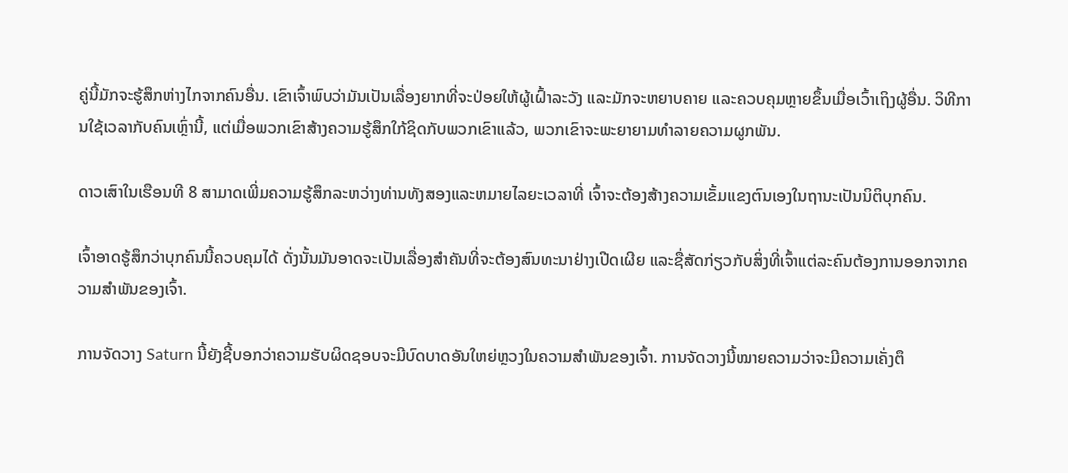ຄູ່ນີ້ມັກຈະຮູ້ສຶກຫ່າງໄກຈາກຄົນອື່ນ. ເຂົາເຈົ້າພົບວ່າມັນເປັນເລື່ອງຍາກທີ່ຈະປ່ອຍໃຫ້ຜູ້ເຝົ້າລະວັງ ແລະມັກຈະຫຍາບຄາຍ ແລະຄວບຄຸມຫຼາຍຂຶ້ນເມື່ອເວົ້າເຖິງຜູ້ອື່ນ. ວິທີການໃຊ້ເວລາກັບຄົນເຫຼົ່ານີ້, ແຕ່ເມື່ອພວກເຂົາສ້າງຄວາມຮູ້ສຶກໃກ້ຊິດກັບພວກເຂົາແລ້ວ, ພວກເຂົາຈະພະຍາຍາມທໍາລາຍຄວາມຜູກພັນ.

ດາວເສົາໃນເຮືອນທີ 8 ສາມາດເພີ່ມຄວາມຮູ້ສຶກລະຫວ່າງທ່ານທັງສອງແລະຫມາຍໄລຍະເວລາທີ່ ເຈົ້າຈະຕ້ອງສ້າງຄວາມເຂັ້ມແຂງຕົນເອງໃນຖານະເປັນນິຕິບຸກຄົນ.

ເຈົ້າອາດຮູ້ສຶກວ່າບຸກຄົນນີ້ຄວບຄຸມໄດ້ ດັ່ງນັ້ນມັນອາດຈະເປັນເລື່ອງສຳຄັນທີ່ຈະຕ້ອງສົນທະນາຢ່າງເປີດເຜີຍ ແລະຊື່ສັດກ່ຽວກັບສິ່ງທີ່ເຈົ້າແຕ່ລະຄົນຕ້ອງການອອກຈາກຄວາມສຳພັນຂອງເຈົ້າ.

ການຈັດວາງ Saturn ນີ້ຍັງຊີ້ບອກວ່າຄວາມຮັບຜິດຊອບຈະມີບົດບາດອັນໃຫຍ່ຫຼວງໃນຄວາມສໍາພັນຂອງເຈົ້າ. ການຈັດວາງນີ້ໝາຍຄວາມວ່າຈະມີຄວາມເຄັ່ງຕຶ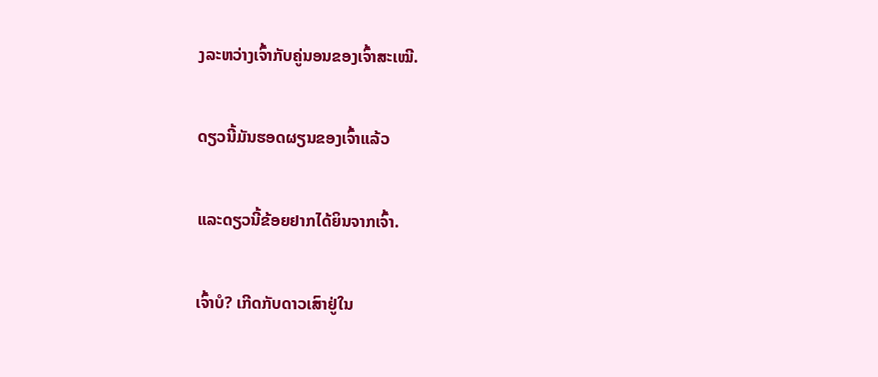ງລະຫວ່າງເຈົ້າກັບຄູ່ນອນຂອງເຈົ້າສະເໝີ.

ດຽວນີ້ມັນຮອດຜຽນຂອງເຈົ້າແລ້ວ

ແລະດຽວນີ້ຂ້ອຍຢາກໄດ້ຍິນຈາກເຈົ້າ.

ເຈົ້າບໍ? ເກີດກັບດາວເສົາຢູ່ໃນ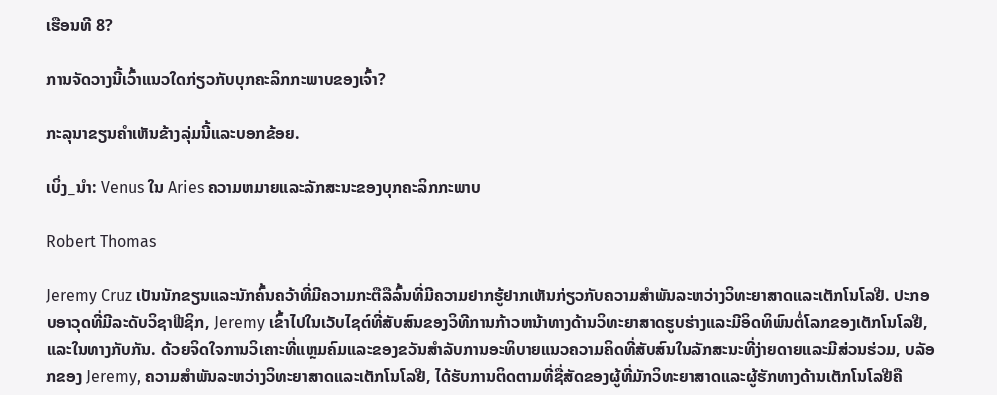ເຮືອນທີ 8?

ການຈັດວາງນີ້ເວົ້າແນວໃດກ່ຽວກັບບຸກຄະລິກກະພາບຂອງເຈົ້າ?

ກະລຸນາຂຽນຄໍາເຫັນຂ້າງລຸ່ມນີ້ແລະບອກຂ້ອຍ.

ເບິ່ງ_ນຳ: Venus ໃນ Aries ຄວາມຫມາຍແລະລັກສະນະຂອງບຸກຄະລິກກະພາບ

Robert Thomas

Jeremy Cruz ເປັນນັກຂຽນແລະນັກຄົ້ນຄວ້າທີ່ມີຄວາມກະຕືລືລົ້ນທີ່ມີຄວາມຢາກຮູ້ຢາກເຫັນກ່ຽວກັບຄວາມສໍາພັນລະຫວ່າງວິທະຍາສາດແລະເຕັກໂນໂລຢີ. ປະກອບອາວຸດທີ່ມີລະດັບວິຊາຟີຊິກ, Jeremy ເຂົ້າໄປໃນເວັບໄຊຕ໌ທີ່ສັບສົນຂອງວິທີການກ້າວຫນ້າທາງດ້ານວິທະຍາສາດຮູບຮ່າງແລະມີອິດທິພົນຕໍ່ໂລກຂອງເຕັກໂນໂລຢີ, ແລະໃນທາງກັບກັນ. ດ້ວຍຈິດໃຈການວິເຄາະທີ່ແຫຼມຄົມແລະຂອງຂວັນສໍາລັບການອະທິບາຍແນວຄວາມຄິດທີ່ສັບສົນໃນລັກສະນະທີ່ງ່າຍດາຍແລະມີສ່ວນຮ່ວມ, ບລັອກຂອງ Jeremy, ຄວາມສໍາພັນລະຫວ່າງວິທະຍາສາດແລະເຕັກໂນໂລຢີ, ໄດ້ຮັບການຕິດຕາມທີ່ຊື່ສັດຂອງຜູ້ທີ່ມັກວິທະຍາສາດແລະຜູ້ຮັກທາງດ້ານເຕັກໂນໂລຢີຄື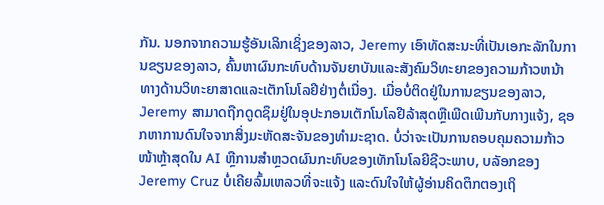ກັນ. ນອກຈາກຄວາມຮູ້ອັນເລິກເຊິ່ງຂອງລາວ, Jeremy ເອົາທັດສະນະທີ່ເປັນເອກະລັກໃນການຂຽນຂອງລາວ, ຄົ້ນຫາຜົນກະທົບດ້ານຈັນຍາບັນແລະສັງຄົມວິທະຍາຂອງຄວາມກ້າວຫນ້າທາງດ້ານວິທະຍາສາດແລະເຕັກໂນໂລຢີຢ່າງຕໍ່ເນື່ອງ. ເມື່ອບໍ່ຕິດຢູ່ໃນການຂຽນຂອງລາວ, Jeremy ສາມາດຖືກດູດຊຶມຢູ່ໃນອຸປະກອນເຕັກໂນໂລຢີລ້າສຸດຫຼືເພີດເພີນກັບກາງແຈ້ງ, ຊອກຫາການດົນໃຈຈາກສິ່ງມະຫັດສະຈັນຂອງທໍາມະຊາດ. ບໍ່ວ່າຈະເປັນການຄອບຄຸມຄວາມກ້າວໜ້າຫຼ້າສຸດໃນ AI ຫຼືການສຳຫຼວດຜົນກະທົບຂອງເທັກໂນໂລຍີຊີວະພາບ, ບລັອກຂອງ Jeremy Cruz ບໍ່ເຄີຍລົ້ມເຫລວທີ່ຈະແຈ້ງ ແລະດົນໃຈໃຫ້ຜູ້ອ່ານຄິດຕຶກຕອງເຖິ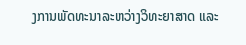ງການພັດທະນາລະຫວ່າງວິທະຍາສາດ ແລະ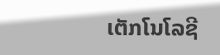ເຕັກໂນໂລຊີ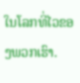ໃນໂລກທີ່ໄວຂອງພວກເຮົາ.